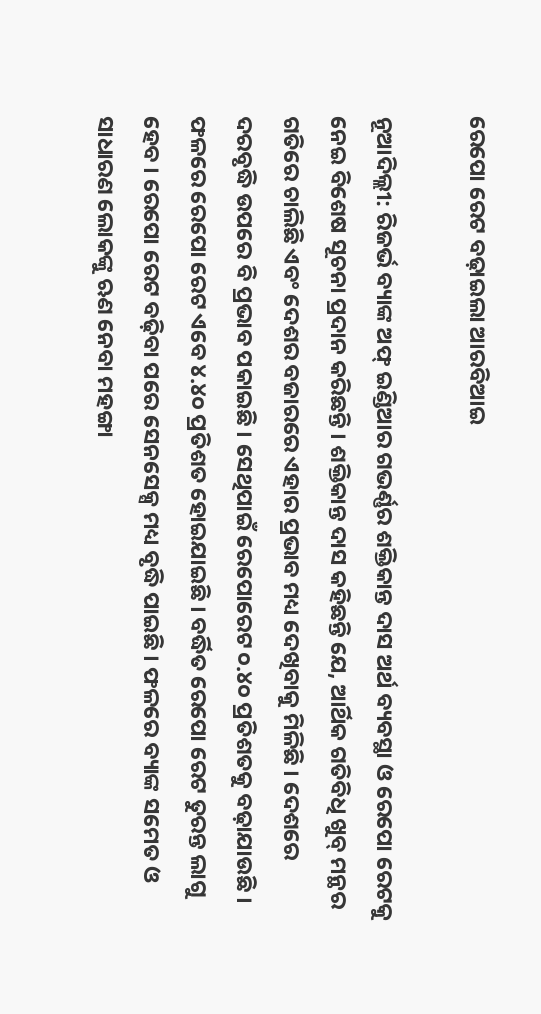ରେପୋ ରେଟ ବଢ଼ାଇଲା ଆରବିଆଇ

ନୂଆଦିଲ୍ଲୀ: ରିଜର୍ଭ ବ୍ୟାଙ୍କ ଅଫ୍ ଇଣ୍ଡିଆର ଗଭର୍ଣ୍ଣର ଶକ୍ତିକାନ୍ତ ଦାସ ଅର୍ଥ ବ୍ୟବସ୍ଥା ଓ ରେପୋ ରେଟକୁ ନେଇ ବିଶେଷ ସୂଚନା ପ୍ରଦାନ କରିଛନ୍ତି । ଶକ୍ତିକାନ୍ତ ଦାସ କହିଛନ୍ତି ଯେ, ଆର୍ଥିକ ଗତିବିଧି ଖୁବ୍ ମନ୍ଥର ଗତିରେ ଚାଲିଛି ଏବଂ ଦେଶର ବଜାରରେ ଏହାର ପ୍ରଭାବ ମଧ୍ୟ ଦେଖିବାକୁ ମିଳିଛି । ଦେଶରେ ଦରବୃଦ୍ଧି ଉପରେ ବି ପ୍ରଭାବ ପକାଇଛି । ସେଥିପାଇଁ ରେପୋରେଟ ୦.୪୦ ପ୍ରତିଶତକୁ ବଢ଼ାଯାଉଛି । ଫଳରେ ରେପୋ ରେଟ ଏବେ ୪.୪୦ ପ୍ରତିଶତ ହୋଇଯାଇଛି । ବର୍ଦ୍ଧିତ ରେପୋ ରେଟ ତୁରନ୍ତ ଲାଗୁ ହେବ । ରେପୋ ରେଟ ବଢ଼ିବା ପରେ ସେନସେକ୍ସ ମଧ୍ୟ ବୃଦ୍ଧି ପାଇଛି । ଫଳରେ ବ୍ୟାଙ୍କ ସମେତ ଓ ସାଧାରଣ ଲୋକଙ୍କୁ ଋଣ ନେବା ମହଙ୍ଗା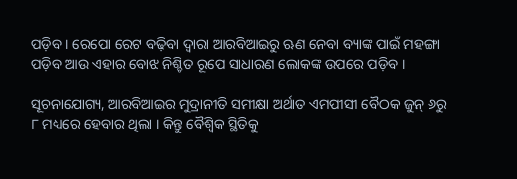ପଡ଼ିବ । ରେପୋ ରେଟ ବଢ଼ିବା ଦ୍ୱାରା ଆରବିଆଇରୁ ଋଣ ନେବା ବ୍ୟାଙ୍କ ପାଇଁ ମହଙ୍ଗା ପଡ଼ିବ ଆଉ ଏହାର ବୋଝ ନିଶ୍ଚିତ ରୂପେ ସାଧାରଣ ଲୋକଙ୍କ ଉପରେ ପଡ଼ିବ ।

ସୂଚନାଯୋଗ୍ୟ, ଆରବିଆଇର ମୁଦ୍ରାନୀତି ସମୀକ୍ଷା ଅର୍ଥାତ ଏମପୀସୀ ବୈଠକ ଜୁନ୍ ୬ରୁ ୮ ମଧ୍ୟରେ ହେବାର ଥିଲା । କିନ୍ତୁ ବୈଶ୍ୱିକ ସ୍ଥିତିକୁ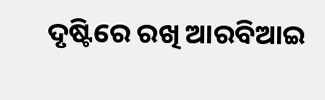ଦୃଷ୍ଟିରେ ରଖି ଆରବିଆଇ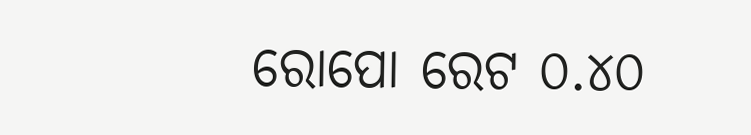ରୋପୋ ରେଟ ୦.୪୦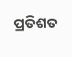ପ୍ରତିଶତ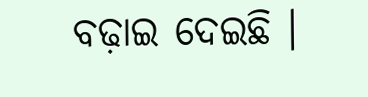ବଢ଼ାଇ ଦେଇଛି ।